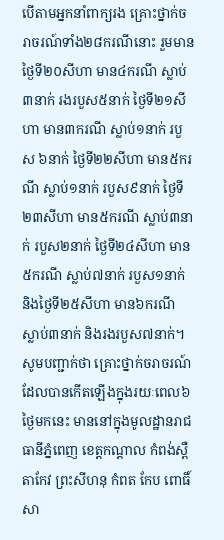បើតាមអ្នកនាំពាក្យរង គ្រោះថ្នាក់ចរាចរណ៍ទាំង២៨ករណីនោះ រួមមាន ថ្ងៃទី២០សីហា មាន៤ករណី ស្លាប់៣នាក់ រងរបួស៥នាក់ ថ្ងៃទី២១សីហា មាន៣ករណី ស្លាប់១នាក់ របួស ៦នាក់ ថ្ងៃទី២២សីហា មាន៥ករណី ស្លាប់១នាក់ របួស៩នាក់ ថ្ងៃទី២៣សីហា មាន៥ករណី ស្លាប់៣នាក់ របួស២នាក់ ថ្ងៃទី២៤សីហា មាន៥ករណី ស្លាប់៧នាក់ របួស១នាក់ និងថ្ងៃទី២៥សីហា មាន៦ករណី ស្លាប់៣នាក់ និងរងរបួស៧នាក់។
សូមបញ្ជាក់ថា គ្រោះថ្នាក់ចរាចរណ៍ដែលបានកើតឡើងក្នុងរយៈពេល៦ថ្ងៃមកនេះ មាននៅក្នុងមូលដ្ឋានរាជធានីភ្នំពេញ ខេត្តកណ្តាល កំពង់ស្ពឺ តាកែវ ព្រះសីហនុ កំពត កែប ពោធិ៍សា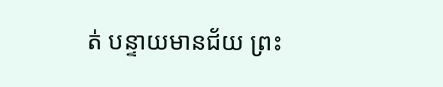ត់ បន្ទាយមានជ័យ ព្រះ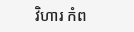វិហារ កំព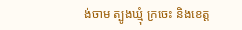ង់ចាម ត្បូងឃ្មុំ ក្រចេះ និងខេត្ត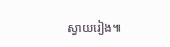ស្វាយរៀង៕